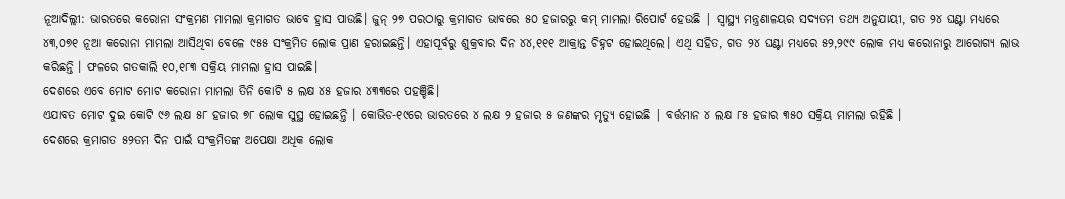ନୂଆଦିଲ୍ଲୀ: ଭାରତରେ କରୋନା ସଂକ୍ରମଣ ମାମଲା କ୍ରମାଗତ ଭାବେ ହ୍ରାସ ପାଉଛି। ଜୁନ୍ ୨୭ ପରଠାରୁ କ୍ରମାଗତ ଭାବରେ ୫୦ ହଜାରରୁ କମ୍ ମାମଲା ରିପୋର୍ଟ ହେଉଛି | ସ୍ୱାସ୍ଥ୍ୟ ମନ୍ତ୍ରଣାଳୟର ସଦ୍ୟତମ ତଥ୍ୟ ଅନୁଯାୟୀ, ଗତ ୨୪ ଘଣ୍ଟା ମଧ୍ୟରେ ୪୩,୦୭୧ ନୂଆ କରୋନା ମାମଲା ଆସିଥିବା ବେଳେ ୯୫୫ ସଂକ୍ରମିତ ଲୋକ ପ୍ରାଣ ହରାଇଛନ୍ତି। ଏହାପୂର୍ବରୁ ଶୁକ୍ରବାର ଦିନ ୪୪,୧୧୧ ଆକ୍ରାନ୍ତ ଚିହ୍ନଟ ହୋଇଥିଲେ। ଏଥି ସହିତ, ଗତ ୨୪ ଘଣ୍ଟା ମଧ୍ୟରେ ୫୨,୨୯୯ ଲୋକ ମଧ୍ୟ କରୋନାରୁ ଆରୋଗ୍ୟ ଲାଭ କରିଛନ୍ତି । ଫଳରେ ଗତକାଲି ୧୦,୧୮୩ ସକ୍ରିୟ ମାମଲା ହ୍ରାସ ପାଇଛି।
ଦେଶରେ ଏବେ ମୋଟ ମୋଟ କରୋନା ମାମଲା ତିନି କୋଟି ୫ ଲକ୍ଷ ୪୫ ହଜାର ୪୩୩ରେ ପହଞ୍ଚିଛି।
ଏଯାବତ ମୋଟ ଦୁଇ କୋଟି ୯୬ ଲକ୍ଷ ୫୮ ହଜାର ୭୮ ଲୋକ ସୁସ୍ଥ ହୋଇଛନ୍ତି । କୋଭିଡ-୧୯ରେ ଭାରତରେ ୪ ଲକ୍ଷ ୨ ହଜାର ୫ ଜଣଙ୍କର ମୃତ୍ୟୁ ହୋଇଛି | ବର୍ତ୍ତମାନ ୪ ଲକ୍ଷ ୮୫ ହଜାର ୩୫୦ ସକ୍ରିୟ ମାମଲା ରହିଛି ।
ଦେଶରେ କ୍ରମାଗତ ୫୨ତମ ଦିନ ପାଇଁ ସଂକ୍ରମିତଙ୍କ ଅପେକ୍ଷା ଅଧିକ ଲୋକ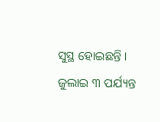ସୁସ୍ଥ ହୋଇଛନ୍ତି । ଜୁଲାଇ ୩ ପର୍ଯ୍ୟନ୍ତ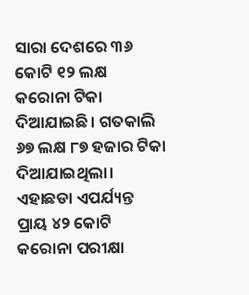ସାରା ଦେଶରେ ୩୬ କୋଟି ୧୨ ଲକ୍ଷ କରୋନା ଟିକା ଦିଆଯାଇଛି। ଗତକାଲି ୬୭ ଲକ୍ଷ ୮୭ ହଜାର ଟିକା ଦିଆଯାଇଥିଲା। ଏହାଛଡା ଏପର୍ଯ୍ୟନ୍ତ ପ୍ରାୟ ୪୨ କୋଟି କରୋନା ପରୀକ୍ଷା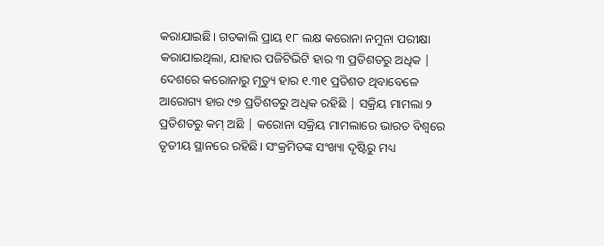କରାଯାଇଛି। ଗତକାଲି ପ୍ରାୟ ୧୮ ଲକ୍ଷ କରୋନା ନମୁନା ପରୀକ୍ଷା କରାଯାଇଥିଲା, ଯାହାର ପଜିଟିଭିଟି ହାର ୩ ପ୍ରତିଶତରୁ ଅଧିକ |
ଦେଶରେ କରୋନାରୁ ମୃତ୍ୟୁ ହାର ୧.୩୧ ପ୍ରତିଶତ ଥିବାବେଳେ ଆରୋଗ୍ୟ ହାର ୯୭ ପ୍ରତିଶତରୁ ଅଧିକ ରହିଛି | ସକ୍ରିୟ ମାମଲା ୨ ପ୍ରତିଶତରୁ କମ୍ ଅଛି | କରୋନା ସକ୍ରିୟ ମାମଲାରେ ଭାରତ ବିଶ୍ୱରେ ତୃତୀୟ ସ୍ଥାନରେ ରହିଛି। ସଂକ୍ରମିତଙ୍କ ସଂଖ୍ୟା ଦୃଷ୍ଟିରୁ ମଧ୍ୟ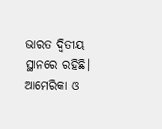ଭାରତ ଦ୍ୱିତୀୟ ସ୍ଥାନରେ ରହିଛି। ଆମେରିକା ଓ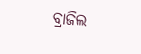ବ୍ରାଜିଲ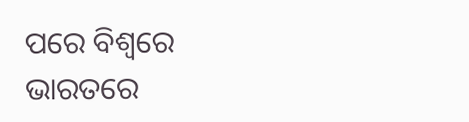ପରେ ବିଶ୍ୱରେ ଭାରତରେ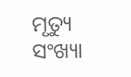ମୃତ୍ୟୁ ସଂଖ୍ୟା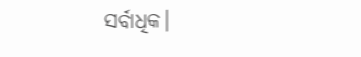ସର୍ବାଧିକ।